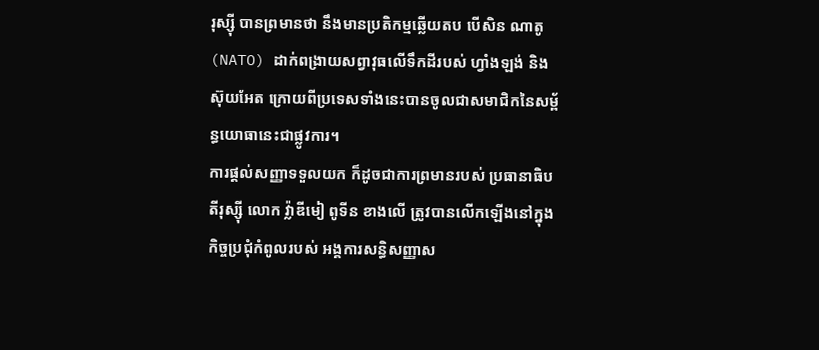រុស្ស៊ី បានព្រមានថា នឹងមានប្រតិកម្មឆ្លើយតប បើសិន ណាតូ (NATO) ដាក់ពង្រាយសព្វាវុធលើទឹកដីរបស់ ហ្វាំងឡង់ និង ស៊ុយអែត ក្រោយពីប្រទេសទាំងនេះបានចូលជាសមាជិកនៃសម្ព័ន្ធយោធានេះជាផ្លូវការ។
ការផ្ដល់សញ្ញាទទួលយក ក៏ដូចជាការព្រមានរបស់ ប្រធានាធិបតីរុស្ស៊ី លោក វ្ល៉ាឌីមៀ ពូទីន ខាងលើ ត្រូវបានលើកឡើងនៅក្នុងកិច្ចប្រជុំកំពូលរបស់ អង្គការសន្ធិសញ្ញាស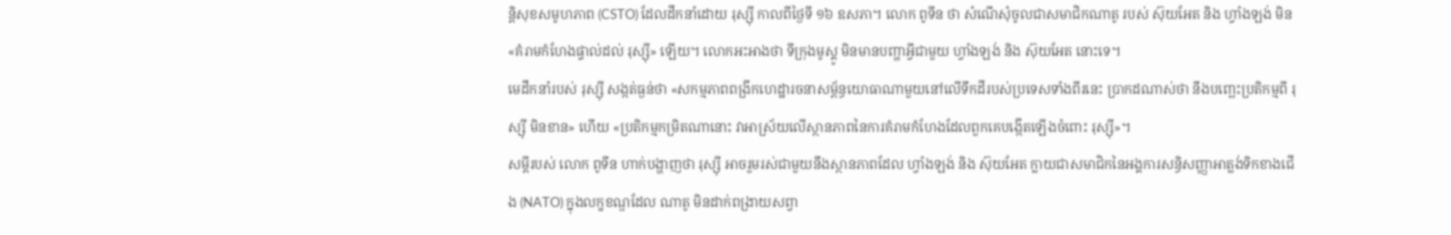ន្តិសុខសមូហភាព (CSTO) ដែលដឹកនាំដោយ រុស្ស៊ី កាលពីថ្ងៃទី ១៦ ឧសភា។ លោក ពូទីន ថា សំណើសុំចូលជាសមាជិកណាតូ របស់ ស៊ុយអែត និង ហ្វាំងឡង់ មិន «គំរាមកំហែងផ្ទាល់ដល់ រុស្ស៊ី» ឡើយ។ លោកអះអាងថា ទីក្រុងមូស្គូ មិនមានបញ្ហាអ្វីជាមួយ ហ្វាំងឡង់ និង ស៊ុយអែត នោះទេ។
មេដឹកនាំរបស់ រុស្ស៊ី សង្កត់ធ្ងន់ថា «សកម្មភាពពង្រីកហេដ្ឋារចនាសម្ព័ន្ធយោធាណាមួយនៅលើទឹកដីរបស់ប្រទេសទាំងពីរនេះ ប្រាកដណាស់ថា នឹងបញ្ឆេះប្រតិកម្មពី រុស្ស៊ី មិនខាន» ហើយ «ប្រតិកម្មកម្រិតណានោះ វាអាស្រ័យលើស្ថានភាពនៃការគំរាមកំហែងដែលពួកគេបង្កើតឡើងចំពោះ រុស្ស៊ី»។
សម្ដីរបស់ លោក ពូទីន ហាក់បង្ហាញថា រុស្ស៊ី អាចរួមរស់ជាមួយនឹងស្ថានភាពដែល ហ្វាំងឡង់ និង ស៊ុយអែត ក្លាយជាសមាជិកនៃអង្គការសន្ធិសញ្ញាអាត្លង់ទិកខាងជើង (NATO) ក្នុងលក្ខខណ្ឌដែល ណាតូ មិនដាក់ពង្រាយសព្វា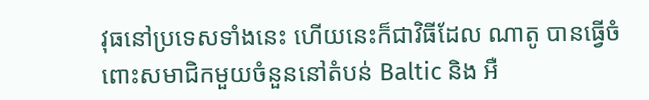វុធនៅប្រទេសទាំងនេះ ហើយនេះក៏ជាវិធីដែល ណាតូ បានធ្វើចំពោះសមាជិកមួយចំនួននៅតំបន់ Baltic និង អឺ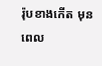រ៉ុបខាងកើត មុនពេល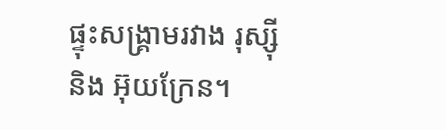ផ្ទុះសង្គ្រាមរវាង រុស្ស៊ី និង អ៊ុយក្រែន។